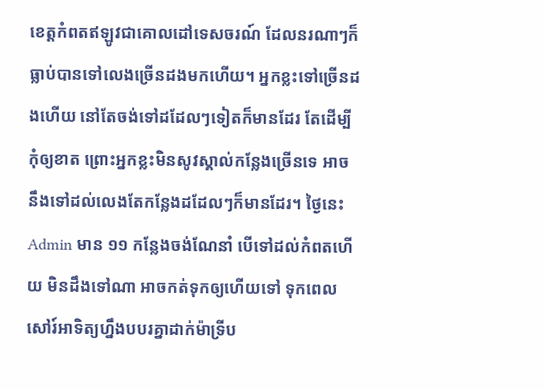ខេត្តកំពតឥឡូវជាគោលដៅទេសចរណ៍ ដែលនរណាៗក៏ធ្លាប់បានទៅលេងច្រើនដងមកហើយ។ អ្នកខ្លះទៅច្រើនដងហើយ នៅតែចង់ទៅដដែលៗទៀតក៏មានដែរ តែដើម្បីកុំឲ្យខាត ព្រោះអ្នកខ្លះមិនសូវស្គាល់កន្លែងច្រើនទេ អាចនឹងទៅដល់លេងតែកន្លែងដដែលៗក៏មានដែរ។ ថ្ងៃនេះ Admin មាន ១១ កន្លែងចង់ណែនាំ បើទៅដល់កំពតហើយ មិនដឹងទៅណា អាចកត់ទុកឲ្យហើយទៅ ទុកពេលសៅរ៍អាទិត្យហ្នឹងបបរគ្នាដាក់ម៉ាទ្រីប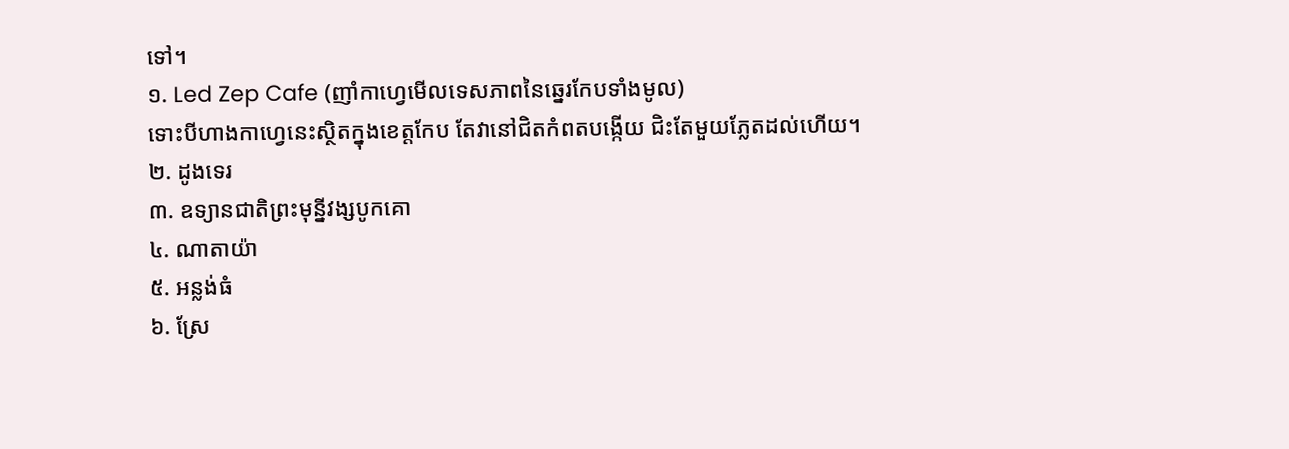ទៅ។
១. Led Zep Cafe (ញាំកាហ្វេមើលទេសភាពនៃឆ្នេរកែបទាំងមូល)
ទោះបីហាងកាហ្វេនេះស្ថិតក្នុងខេត្តកែប តែវានៅជិតកំពតបង្កើយ ជិះតែមួយភ្លែតដល់ហើយ។
២. ដូងទេរ
៣. ឧទ្យានជាតិព្រះមុន្នីវង្សបូកគោ
៤. ណាតាយ៉ា
៥. អន្លង់ធំ
៦. ស្រែ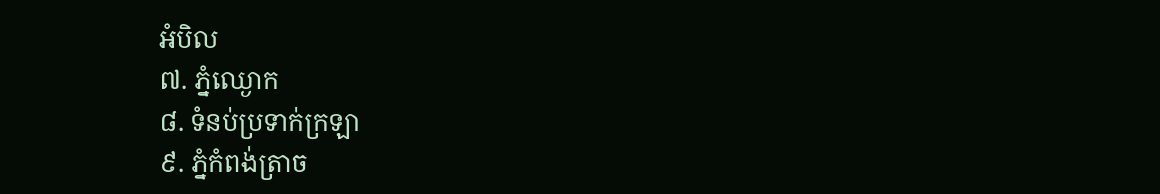អំបិល
៧. ភ្នំឈ្ងោក
៨. ទំនប់ប្រទាក់ក្រឡា
៩. ភ្នំកំពង់ត្រាច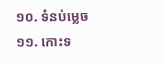១០. ទំនប់ម្លេច
១១. កោះទ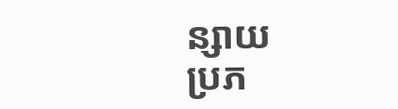ន្សាយ
ប្រភ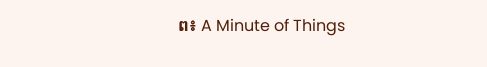ព៖ A Minute of Things